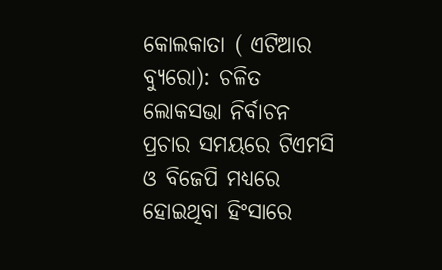କୋଲକାତା ( ଏଟିଆର ବ୍ୟୁରୋ): ଚଳିତ ଲୋକସଭା ନିର୍ବାଚନ ପ୍ରଚାର ସମୟରେ ଟିଏମସି ଓ ବିଜେପି ମଧ୍ୟରେ ହୋଇଥିବା ହିଂସାରେ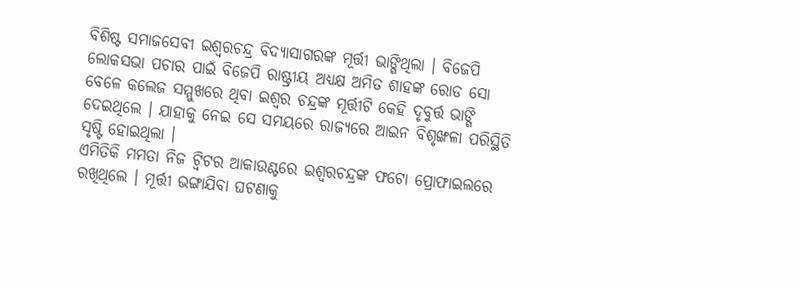ବିଶିଷ୍ଟ ସମାଜସେବୀ ଇଶ୍ୱରଚନ୍ଦ୍ର ବିଦ୍ୟାସାଗରଙ୍କ ମୂର୍ତ୍ତୀ ଭାଙ୍ଗିଥିଲା । ବିଜେପି ଲୋକସଭା ପଚାର ପାଇଁ ବିଜେପି ରାଷ୍ଟ୍ରୀୟ ଅଧ୍ୟକ୍ଷ ଅମିତ ଶାହଙ୍କ ରୋଡ ସୋ ବେଳେ କଲେଜ ସମ୍ମୁଖରେ ଥିବା ଇଶ୍ୱର ଚନ୍ଦ୍ରଙ୍କ ମୂର୍ତ୍ତୀଟି କେହି ଦୃବୁର୍ତ୍ତ ଭାଙ୍ଗି ଦେଇଥିଲେ । ଯାହାକୁ ନେଇ ସେ ସମୟରେ ରାଜ୍ୟରେ ଆଇନ ବିଶୃଙ୍ଖଳା ପରିସ୍ଥିତି ସୃଷ୍ଟି ହୋଇଥିଲା ।
ଏମିତିକି ମମତା ନିଜ ଟ୍ୱିଟର ଆକାଉଣ୍ଟରେ ଇଶ୍ୱରଚନ୍ଦ୍ରଙ୍କ ଫଟୋ ପ୍ରୋଫାଇଲରେ ରଖିଥିଲେ । ମୂର୍ତ୍ତୀ ଭଙ୍ଗାଯିବା ଘଟଣାକୁ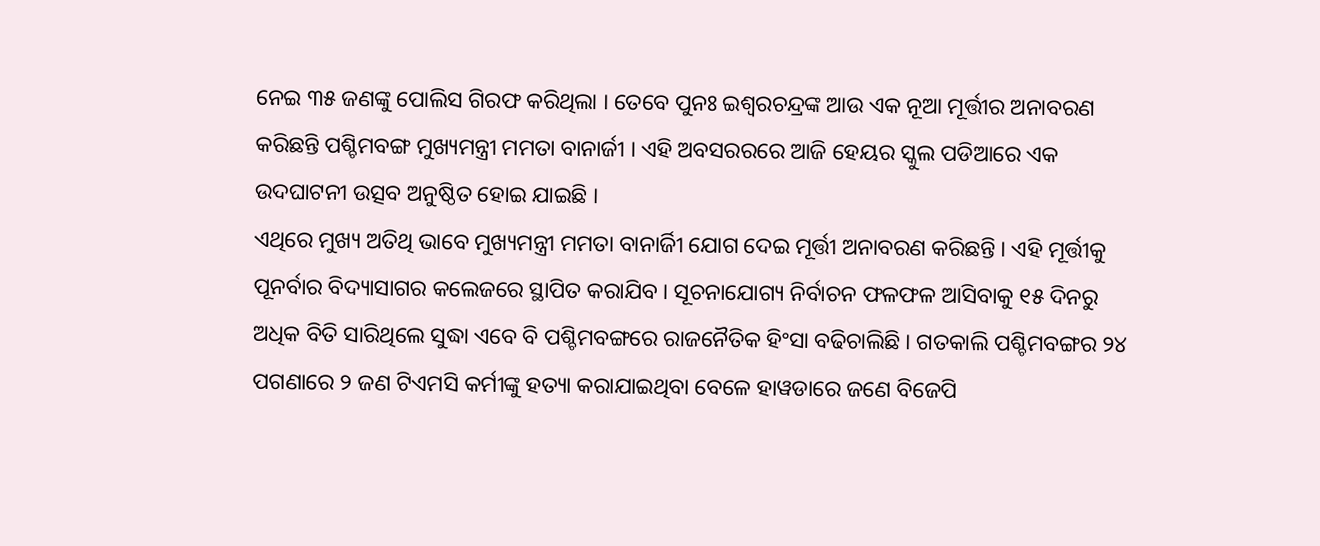ନେଇ ୩୫ ଜଣଙ୍କୁ ପୋଲିସ ଗିରଫ କରିଥିଲା । ତେବେ ପୁନଃ ଇଶ୍ୱରଚନ୍ଦ୍ରଙ୍କ ଆଉ ଏକ ନୂଆ ମୂର୍ତ୍ତୀର ଅନାବରଣ କରିଛନ୍ତି ପଶ୍ଚିମବଙ୍ଗ ମୁଖ୍ୟମନ୍ତ୍ରୀ ମମତା ବାନାର୍ଜୀ । ଏହି ଅବସରରରେ ଆଜି ହେୟର ସ୍କୁଲ ପଡିଆରେ ଏକ ଉଦଘାଟନୀ ଉତ୍ସବ ଅନୁଷ୍ଠିତ ହୋଇ ଯାଇଛି ।
ଏଥିରେ ମୁଖ୍ୟ ଅତିଥି ଭାବେ ମୁଖ୍ୟମନ୍ତ୍ରୀ ମମତା ବାନାର୍ଜିୀ ଯୋଗ ଦେଇ ମୂର୍ତ୍ତୀ ଅନାବରଣ କରିଛନ୍ତି । ଏହି ମୂର୍ତ୍ତୀକୁ ପୂନର୍ବାର ବିଦ୍ୟାସାଗର କଲେଜରେ ସ୍ଥାପିତ କରାଯିବ । ସୂଚନାଯୋଗ୍ୟ ନିର୍ବାଚନ ଫଳଫଳ ଆସିବାକୁ ୧୫ ଦିନରୁ ଅଧିକ ବିତି ସାରିଥିଲେ ସୁଦ୍ଧା ଏବେ ବି ପଶ୍ଚିମବଙ୍ଗରେ ରାଜନୈତିକ ହିଂସା ବଢିଚାଲିଛି । ଗତକାଲି ପଶ୍ଚିମବଙ୍ଗର ୨୪ ପଗଣାରେ ୨ ଜଣ ଟିଏମସି କର୍ମୀଙ୍କୁ ହତ୍ୟା କରାଯାଇଥିବା ବେଳେ ହାୱଡାରେ ଜଣେ ବିଜେପି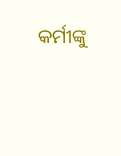କର୍ମୀଙ୍କୁ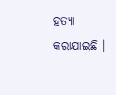ହତ୍ୟା କରାଯାଇଛି ।